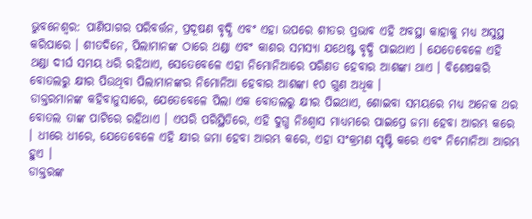ଭୁବନେଶ୍ବର: ପାଣିପାଗର ପରିବର୍ତ୍ତନ, ପ୍ରଦୂଷଣ ବୃଦ୍ଧି ଏବଂ ଏହା ଉପରେ ଶୀତର ପ୍ରଭାବ ଏହି ଅବସ୍ଥା କାହାକୁ ମଧ୍ୟ ଅସୁସ୍ଥ କରିପାରେ । ଶୀତଦିନେ, ପିଲାମାନଙ୍କ ଠାରେ ଥଣ୍ଡା ଏବଂ କାଶର ସମସ୍ୟା ଯଥେଷ୍ଟ ବୃଦ୍ଧି ପାଇଥାଏ । ଯେତେବେଳେ ଏହି ଥଣ୍ଡା ଦୀର୍ଘ ସମୟ ଧରି ରହିଥାଏ, ସେତେବେଳେ ଏହା ନିମୋନିଆରେ ପରିଣତ ହେବାର ଆଶଙ୍କା ଥାଏ । ବିଶେଷକରି ବୋତଲରୁ କ୍ଷୀର ପିଉଥିବା ପିଲାମାନଙ୍କର ନିମୋନିଆ ହେବାର ଆଶଙ୍କା ୧୦ ଗୁଣ ଅଧିକ ।
ଡାକ୍ତରମାନଙ୍କ କହିବାନୁସାରେ, ଯେତେବେଳେ ପିଲା ଏକ ବୋତଲରୁ କ୍ଷୀର ପିଇଥାଏ, ଶୋଇବା ସମୟରେ ମଧ୍ୟ ଅନେକ ଥର ବୋତଲ ତାଙ୍କ ପାଟିରେ ରହିଥାଏ । ଏପରି ପରିସ୍ଥିତିରେ, ଏହି ଦୁଗ୍ଧ ନିଃଶ୍ୱାସ ମାଧ୍ୟମରେ ପାଇପ୍ରେ ଜମା ହେବା ଆରମ୍ଭ କରେ । ଧୀରେ ଧୀରେ, ଯେତେବେଳେ ଏହି କ୍ଷୀର ଜମା ହେବା ଆରମ୍ଭ କରେ, ଏହା ସଂକ୍ରମଣ ସୃଷ୍ଟି କରେ ଏବଂ ନିମୋନିଆ ଆରମ୍ଭ ହୁଏ ।
ଡାକ୍ତରଙ୍କ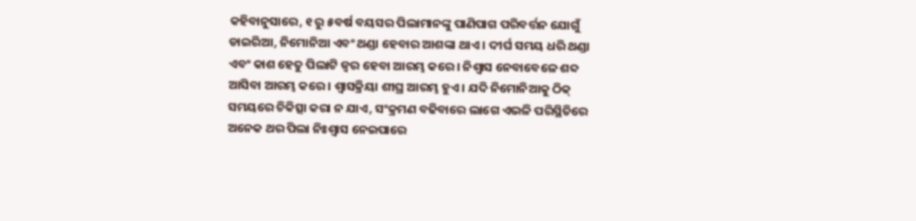କହିବାନୁସାରେ, ୧ ରୁ ୫ବର୍ଷ ବୟସର ପିଲାମାନଙ୍କୁ ପାଣିପାଗ ପରିବର୍ତ୍ତନ ଯୋଗୁଁ ଡାଇରିଆ, ନିମୋନିଆ ଏବଂ ଥଣ୍ଡା ହେବାର ଆଶଙ୍କା ଥାଏ । ଦୀର୍ଘ ସମୟ ଧରି ଥଣ୍ଡା ଏବଂ କାଶ ହେତୁ ପିଲାଟି ଜ୍ୱର ହେବା ଆରମ୍ଭ କରେ । ନିଶ୍ୱାସ ନେବାବେଳେ ଶବ୍ଦ ଆସିବା ଆରମ୍ଭ କରେ । ଶ୍ବାସକ୍ରିୟା ଶୀଘ୍ର ଆରମ୍ଭ ହୁଏ । ଯଦି ନିମୋନିଆକୁ ଠିକ୍ ସମୟରେ ଚିକିତ୍ସା କରା ନ ଯାଏ, ସଂକ୍ରମଣ ବଢିବାରେ ଲାଗେ ଏଭଳି ପରିସ୍ଥିତିରେ ଅନେକ ଥର ପିଲା ନିଃଶ୍ୱାସ ନେଇପାରେ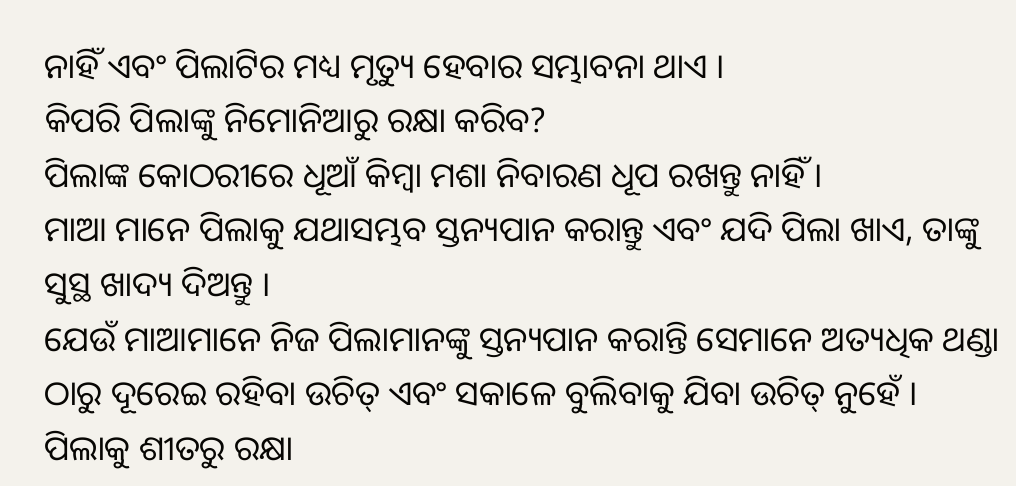ନାହିଁ ଏବଂ ପିଲାଟିର ମଧ୍ୟ ମୃତ୍ୟୁ ହେବାର ସମ୍ଭାବନା ଥାଏ ।
କିପରି ପିଲାଙ୍କୁ ନିମୋନିଆରୁ ରକ୍ଷା କରିବ?
ପିଲାଙ୍କ କୋଠରୀରେ ଧୂଆଁ କିମ୍ବା ମଶା ନିବାରଣ ଧୂପ ରଖନ୍ତୁ ନାହିଁ ।
ମାଆ ମାନେ ପିଲାକୁ ଯଥାସମ୍ଭବ ସ୍ତନ୍ୟପାନ କରାନ୍ତୁ ଏବଂ ଯଦି ପିଲା ଖାଏ, ତାଙ୍କୁ ସୁସ୍ଥ ଖାଦ୍ୟ ଦିଅନ୍ତୁ ।
ଯେଉଁ ମାଆମାନେ ନିଜ ପିଲାମାନଙ୍କୁ ସ୍ତନ୍ୟପାନ କରାନ୍ତି ସେମାନେ ଅତ୍ୟଧିକ ଥଣ୍ଡା ଠାରୁ ଦୂରେଇ ରହିବା ଉଚିତ୍ ଏବଂ ସକାଳେ ବୁଲିବାକୁ ଯିବା ଉଚିତ୍ ନୁହେଁ ।
ପିଲାକୁ ଶୀତରୁ ରକ୍ଷା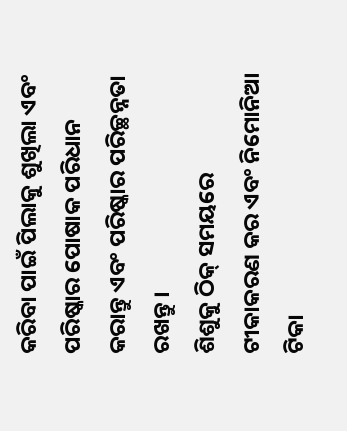କରିବା ପାଇଁ ପିଲାକୁ ଶୁଖିଲା ଏବଂ ପରିଷ୍କାର ପୋଷାକ ପରିଧାନ କରାନ୍ତୁ ଏବଂ ପରିଷ୍କାର ପରିଚ୍ଛନ୍ନତା ରଖନ୍ତୁ ।
ଶିଶୁକୁ ଠିକ୍ ସମୟରେ ଟୀକାକରଣ କର ଏବଂ ନିମୋନିଆ ଟିକା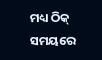ମଧ୍ୟ ଠିକ୍ ସମୟରେ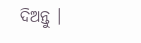ଦିଅନ୍ତୁ ।